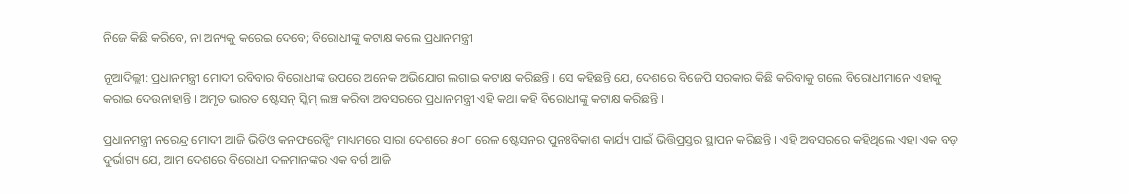ନିଜେ କିଛି କରିବେ, ନା ଅନ୍ୟକୁ କରେଇ ଦେବେ; ବିରୋଧୀଙ୍କୁ କଟାକ୍ଷ କଲେ ପ୍ରଧାନମନ୍ତ୍ରୀ

ନୂଆଦିଲ୍ଲୀ: ପ୍ରଧାନମନ୍ତ୍ରୀ ମୋଦୀ ରବିବାର ବିରୋଧୀଙ୍କ ଉପରେ ଅନେକ ଅଭିଯୋଗ ଲଗାଇ କଟାକ୍ଷ କରିଛନ୍ତି । ସେ କହିଛନ୍ତି ଯେ, ଦେଶରେ ବିଜେପି ସରକାର କିଛି କରିବାକୁ ଗଲେ ବିରୋଧୀମାନେ ଏହାକୁ କରାଇ ଦେଉନାହାନ୍ତି । ଅମୃତ ଭାରତ ଷ୍ଟେସନ୍ ସ୍କିମ୍ ଲଞ୍ଚ କରିବା ଅବସରରେ ପ୍ରଧାନମନ୍ତ୍ରୀ ଏହି କଥା କହି ବିରୋଧୀଙ୍କୁ କଟାକ୍ଷ କରିଛନ୍ତି ।

ପ୍ରଧାନମନ୍ତ୍ରୀ ନରେନ୍ଦ୍ର ମୋଦୀ ଆଜି ଭିଡିଓ କନଫରେନ୍ସିଂ ମାଧ୍ୟମରେ ସାରା ଦେଶରେ ୫୦୮ ରେଳ ଷ୍ଟେସନର ପୁନଃବିକାଶ କାର୍ଯ୍ୟ ପାଇଁ ଭିତ୍ତିପ୍ରସ୍ତର ସ୍ଥାପନ କରିଛନ୍ତି । ଏହି ଅବସରରେ କହିଥିଲେ ଏହା ଏକ ବଡ଼ ଦୁର୍ଭାଗ୍ୟ ଯେ, ଆମ ଦେଶରେ ବିରୋଧୀ ଦଳମାନଙ୍କର ଏକ ବର୍ଗ ଆଜି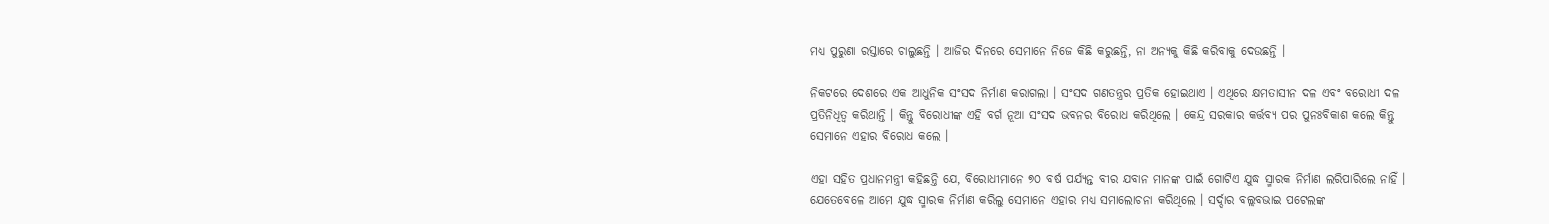ମଧ୍ୟ ପୁରୁଣା ରସ୍ତାରେ ଚାଲୁଛନ୍ତି । ଆଜିର ଦିନରେ ସେମାନେ ନିଜେ କିଛି କରୁଛନ୍ତି, ନା ଅନ୍ୟକୁ କିଛି କରିବାକୁ ଦେଉଛନ୍ତି ।

ନିକଟରେ ଦେଶରେ ଏକ ଆଧୁନିକ ସଂସଦ ନିର୍ମାଣ କରାଗଲା । ସଂସଦ ଗଣତନ୍ତ୍ରର ପ୍ରତିକ ହୋଇଥାଏ । ଏଥିରେ କ୍ଷମତାସୀନ ଦଳ ଏବଂ ବରୋଧୀ ଦଳ ପ୍ରତିନିଧିତ୍ୱ କରିଥାନ୍ତି । କିନ୍ତୁ ବିରୋଧୀଙ୍କ ଏହି ବର୍ଗ ନୂଆ ସଂସଦ ଭବନର ବିରୋଧ କରିଥିଲେ । କେନ୍ଦ୍ର ସରକାର କର୍ତ୍ତବ୍ୟ ପର ପୁନଃବିକାଶ କଲେ କିନ୍ତୁ ସେମାନେ ଏହାର ବିରୋଧ କଲେ ।

ଏହା ସହିତ ପ୍ରଧାନମନ୍ତ୍ରୀ କହିଛନ୍ତି ଯେ, ବିରୋଧୀମାନେ ୭୦ ବର୍ଷ ପର୍ଯ୍ୟନ୍ତ ବୀର ଯବାନ ମାନଙ୍କ ପାଇଁ ଗୋଟିଏ ଯୁଦ୍ଧ ସ୍ମାରକ ନିର୍ମାଣ ଲରିପାରିଲେ ନାହିଁ । ଯେତେବେଳେ ଆମେ ଯୁଦ୍ଧ ସ୍ମାରକ ନିର୍ମାଣ କରିଲୁ ସେମାନେ ଏହାର ମଧ୍ୟ ସମାଲୋଚନା କରିଥିଲେ । ସର୍ଦ୍ଦାର ବଲ୍ଲବଭାଇ ପଟେଲଙ୍କ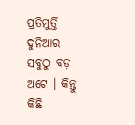ପ୍ରତିମୁର୍ତ୍ତି ଦୁନିଆର ସବୁଠୁ ବଡ଼ ଅଟେ । କିନ୍ତୁ କିଛି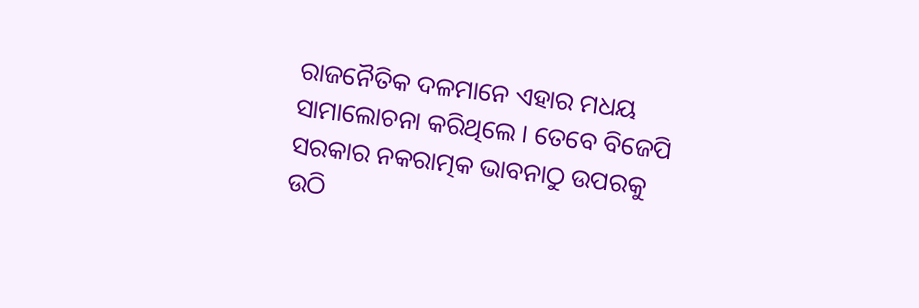ରାଜନୈତିକ ଦଳମାନେ ଏହାର ମଧୟ ସାମାଲୋଚନା କରିଥିଲେ । ତେବେ ବିଜେପି ସରକାର ନକରାତ୍ମକ ଭାବନାଠୁ ଉପରକୁ ଉଠି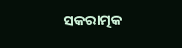ସକରାତ୍ମକ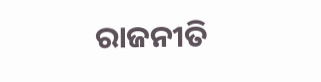ରାଜନୀତି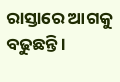ରାସ୍ତାରେ ଆଗକୁ ବଢୁଛନ୍ତି ।